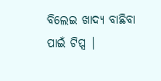ବିଲେଇ ଖାଦ୍ୟ ବାଛିବା ପାଇଁ ଟିପ୍ସ |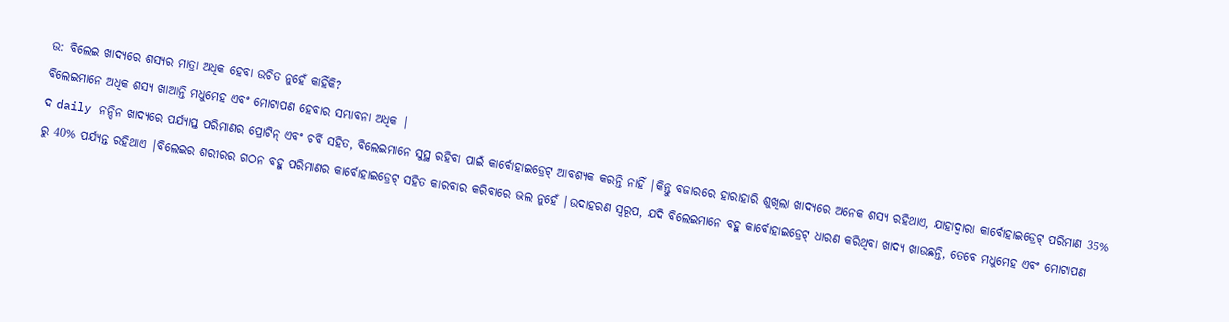ଉ: ବିଲେଇ ଖାଦ୍ୟରେ ଶସ୍ୟର ମାତ୍ରା ଅଧିକ ହେବା ଉଚିତ ନୁହେଁ କାହିଁକି?
ବିଲେଇମାନେ ଅଧିକ ଶସ୍ୟ ଖାଆନ୍ତି ମଧୁମେହ ଏବଂ ମୋଟାପଣ ହେବାର ସମ୍ଭାବନା ଅଧିକ |
ଦ daily ନନ୍ଦିନ ଖାଦ୍ୟରେ ପର୍ଯ୍ୟାପ୍ତ ପରିମାଣର ପ୍ରୋଟିନ୍ ଏବଂ ଚର୍ବି ସହିତ, ବିଲେଇମାନେ ସୁସ୍ଥ ରହିବା ପାଇଁ କାର୍ବୋହାଇଡ୍ରେଟ୍ ଆବଶ୍ୟକ କରନ୍ତି ନାହିଁ |କିନ୍ତୁ ବଜାରରେ ହାରାହାରି ଶୁଖିଲା ଖାଦ୍ୟରେ ଅନେକ ଶସ୍ୟ ରହିଥାଏ, ଯାହାଦ୍ୱାରା କାର୍ବୋହାଇଡ୍ରେଟ୍ ପରିମାଣ 35% ରୁ 40% ପର୍ଯ୍ୟନ୍ତ ରହିଥାଏ |ବିଲେଇର ଶରୀରର ଗଠନ ବହୁ ପରିମାଣର କାର୍ବୋହାଇଡ୍ରେଟ୍ ସହିତ କାରବାର କରିବାରେ ଭଲ ନୁହେଁ |ଉଦାହରଣ ସ୍ୱରୂପ, ଯଦି ବିଲେଇମାନେ ବହୁ କାର୍ବୋହାଇଡ୍ରେଟ୍ ଧାରଣ କରିଥିବା ଖାଦ୍ୟ ଖାଉଛନ୍ତି, ତେବେ ମଧୁମେହ ଏବଂ ମୋଟାପଣ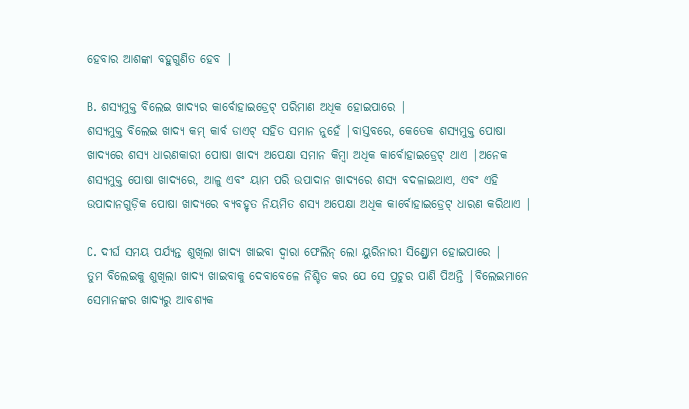ହେବାର ଆଶଙ୍କା ବହୁଗୁଣିତ ହେବ |

B. ଶସ୍ୟମୁକ୍ତ ବିଲେଇ ଖାଦ୍ୟର କାର୍ବୋହାଇଡ୍ରେଟ୍ ପରିମାଣ ଅଧିକ ହୋଇପାରେ |
ଶସ୍ୟମୁକ୍ତ ବିଲେଇ ଖାଦ୍ୟ କମ୍ କାର୍ବ ଡାଏଟ୍ ସହିତ ସମାନ ନୁହେଁ |ବାସ୍ତବରେ, କେତେକ ଶସ୍ୟମୁକ୍ତ ପୋଷା ଖାଦ୍ୟରେ ଶସ୍ୟ ଧାରଣକାରୀ ପୋଷା ଖାଦ୍ୟ ଅପେକ୍ଷା ସମାନ କିମ୍ବା ଅଧିକ କାର୍ବୋହାଇଡ୍ରେଟ୍ ଥାଏ |ଅନେକ ଶସ୍ୟମୁକ୍ତ ପୋଷା ଖାଦ୍ୟରେ, ଆଳୁ ଏବଂ ୟାମ ପରି ଉପାଦାନ ଖାଦ୍ୟରେ ଶସ୍ୟ ବଦଳାଇଥାଏ, ଏବଂ ଏହି ଉପାଦାନଗୁଡ଼ିକ ପୋଷା ଖାଦ୍ୟରେ ବ୍ୟବହୃତ ନିୟମିତ ଶସ୍ୟ ଅପେକ୍ଷା ଅଧିକ କାର୍ବୋହାଇଡ୍ରେଟ୍ ଧାରଣ କରିଥାଏ |

C. ଦୀର୍ଘ ସମୟ ପର୍ଯ୍ୟନ୍ତ ଶୁଖିଲା ଖାଦ୍ୟ ଖାଇବା ଦ୍ୱାରା ଫେଲିନ୍ ଲୋ ୟୁରିନାରୀ ସିଣ୍ଡ୍ରୋମ ହୋଇପାରେ |
ତୁମ ବିଲେଇକୁ ଶୁଖିଲା ଖାଦ୍ୟ ଖାଇବାକୁ ଦେବାବେଳେ ନିଶ୍ଚିତ କର ଯେ ସେ ପ୍ରଚୁର ପାଣି ପିଅନ୍ତି |ବିଲେଇମାନେ ସେମାନଙ୍କର ଖାଦ୍ୟରୁ ଆବଶ୍ୟକ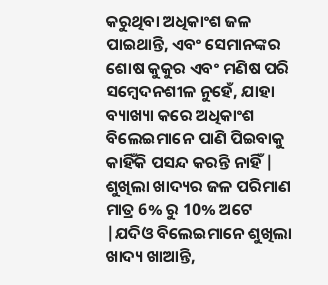କରୁଥିବା ଅଧିକାଂଶ ଜଳ ପାଇଥାନ୍ତି, ଏବଂ ସେମାନଙ୍କର ଶୋଷ କୁକୁର ଏବଂ ମଣିଷ ପରି ସମ୍ବେଦନଶୀଳ ନୁହେଁ, ଯାହା ବ୍ୟାଖ୍ୟା କରେ ଅଧିକାଂଶ ବିଲେଇମାନେ ପାଣି ପିଇବାକୁ କାହିଁକି ପସନ୍ଦ କରନ୍ତି ନାହିଁ |
ଶୁଖିଲା ଖାଦ୍ୟର ଜଳ ପରିମାଣ ମାତ୍ର 6% ରୁ 10% ଅଟେ |ଯଦିଓ ବିଲେଇମାନେ ଶୁଖିଲା ଖାଦ୍ୟ ଖାଆନ୍ତି,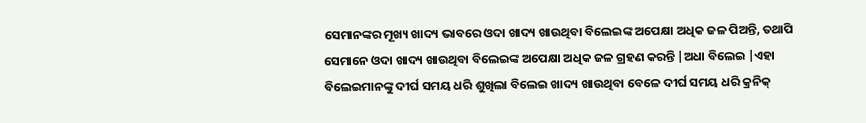ସେମାନଙ୍କର ମୂଖ୍ୟ ଖାଦ୍ୟ ଭାବରେ ଓଦା ଖାଦ୍ୟ ଖାଉଥିବା ବିଲେଇଙ୍କ ଅପେକ୍ଷା ଅଧିକ ଜଳ ପିଅନ୍ତି, ତଥାପି ସେମାନେ ଓଦା ଖାଦ୍ୟ ଖାଉଥିବା ବିଲେଇଙ୍କ ଅପେକ୍ଷା ଅଧିକ ଜଳ ଗ୍ରହଣ କରନ୍ତି |ଅଧା ବିଲେଇ |ଏହା ବିଲେଇମାନଙ୍କୁ ଦୀର୍ଘ ସମୟ ଧରି ଶୁଖିଲା ବିଲେଇ ଖାଦ୍ୟ ଖାଉଥିବା ବେଳେ ଦୀର୍ଘ ସମୟ ଧରି କ୍ରନିକ୍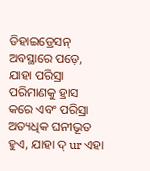ଡିହାଇଡ୍ରେସନ୍ ଅବସ୍ଥାରେ ପଡ଼େ, ଯାହା ପରିସ୍ରା ପରିମାଣକୁ ହ୍ରାସ କରେ ଏବଂ ପରିସ୍ରା ଅତ୍ୟଧିକ ଘନୀଭୂତ ହୁଏ, ଯାହା ଦ୍ ur ଏହା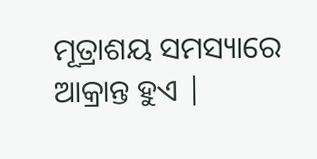ମୂତ୍ରାଶୟ ସମସ୍ୟାରେ ଆକ୍ରାନ୍ତ ହୁଏ |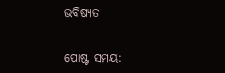ଭବିଷ୍ୟତ


ପୋଷ୍ଟ ସମୟ: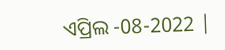ଏପ୍ରିଲ -08-2022 |